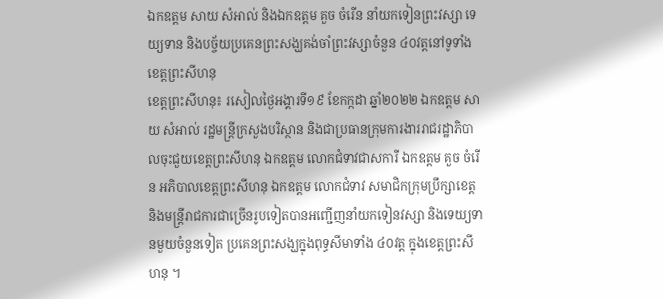ឯកឧត្តម សាយ សំអាល់ និងឯកឧត្តម គួច ចំរើន នាំយកទៀនព្រះវស្សា ទេយ្យទាន និងបច្ច័យប្រគេនព្រះសង្ឃគង់ចាំព្រះវស្សាចំនួន ៤០វត្តនៅទូទាំងខេត្តព្រះសីហនុ
ខេត្តព្រះសីហនុ៖ រសៀលថ្ងៃអង្គារទី១៩ ខែកក្កដា ឆ្នាំ២០២២ ឯកឧត្តម សាយ សំអាល់ រដ្ឋមន្ត្រីក្រសួងបរិស្ថាន និងជាប្រធានក្រុមការងាររាជរដ្ឋាភិបាលចុះជួយខេត្តព្រះសីហនុ ឯកឧត្តម លោកជំទាវជាសការី ឯកឧត្តម គួច ចំរើន អភិបាលខេត្តព្រះសីហនុ ឯកឧត្តម លោកជំទាវ សមាជិកក្រុមប្រឹក្សាខេត្ត និងមន្ត្រីរាជការជាច្រើនរូបទៀតបានអញ្ជើញនាំយកទៀនវស្សា និងទេយ្យទានមួយចំនួនទៀត ប្រគេនព្រះសង្ឃក្នុងពុទ្ធសីមាទាំង ៤០វត្ត ក្នុងខេត្តព្រះសីហនុ ។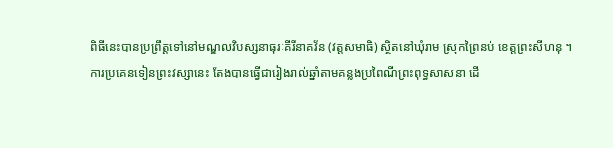ពិធីនេះបានប្រព្រឹត្តទៅនៅមណ្ឌលវិបស្សនាធុរៈគីរីនាគវ័ន (វត្តសមាធិ) ស្ថិតនៅឃុំរាម ស្រុកព្រៃនប់ ខេត្តព្រះសីហនុ ។
ការប្រគេនទៀនព្រះវស្សានេះ តែងបានធ្វើជារៀងរាល់ឆ្នាំតាមគន្លងប្រពៃណីព្រះពុទ្ធសាសនា ដើ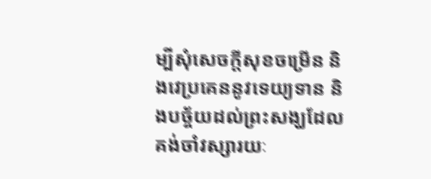ម្បីសុំសេចក្តីសុខចម្រើន និងវេប្រគេននូវទេយ្យទាន និងបច្ច័យដល់ព្រះសង្ឃដែលគង់ចាំវស្សារយៈ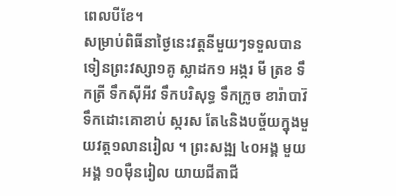ពេលបីខែ។
សម្រាប់ពិធីនាថ្ងៃនេះវត្តនីមួយៗទទួលបានទៀនព្រះវស្សា១គូ ស្លាដក១ អង្ករ មី ត្រខ ទឹកត្រី ទឹកស៊ីអីវ ទឹកបរិសុទ្ធ ទឹកក្រូច ខារ៉ាបាវ៊ ទឹកដោះគោខាប់ ស្ករស តែ៤និងបច្ច័យក្នុងមួយវត្ត១លានរៀល ។ ព្រះសង្ឍ ៤០អង្គ មួយអង្គ ១០ម៉ឺនរៀល យាយជីតាជី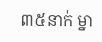៣៥នាក់ ម្នា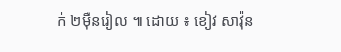ក់ ២ម៉ឺនរៀល ៕ ដោយ ៖ ខៀវ សាវ៉ុន